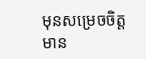មុនសម្រេចចិត្តមាន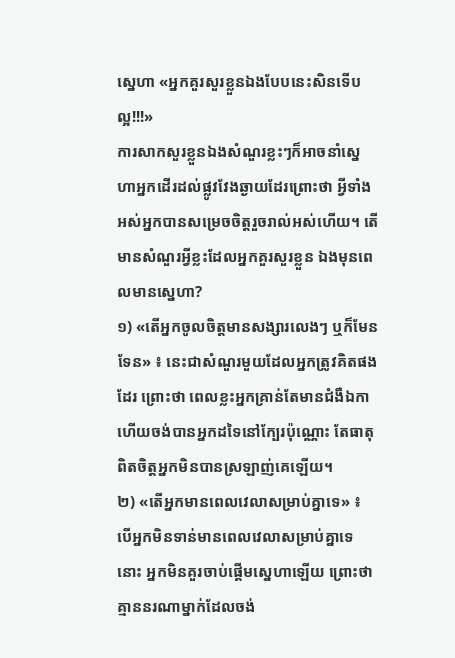ស្នេហា «អ្នកគួរសួរខ្លួនឯងបែបនេះសិនទើបល្អ!!!»
ការសាកសួរខ្លួនឯងសំណួរខ្លះៗក៏អាចនាំស្នេហាអ្នកដើរដល់ផ្លូវវែងឆ្ងាយដែរព្រោះថា អ្វីទាំងអស់អ្នកបានសម្រេចចិត្តរួចរាល់អស់ហើយ។ តើមានសំណួរអ្វីខ្លះដែលអ្នកគួរសួរខ្លួន ឯងមុនពេលមានស្នេហា?
១) «តើអ្នកចូលចិត្តមានសង្សារលេងៗ ឬក៏មែនទែន» ៖ នេះជាសំណួរមួយដែលអ្នកត្រូវគិតផងដែរ ព្រោះថា ពេលខ្លះអ្នកគ្រាន់តែមានជំងឺឯកា ហើយចង់បានអ្នកដទៃនៅក្បែរប៉ុណ្ណោះ តែធាតុពិតចិត្តអ្នកមិនបានស្រឡាញ់គេឡើយ។
២) «តើអ្នកមានពេលវេលាសម្រាប់គ្នាទេ» ៖ បើអ្នកមិនទាន់មានពេលវេលាសម្រាប់គ្នាទេ នោះ អ្នកមិនគួរចាប់ផ្ដើមស្នេហាឡើយ ព្រោះថាគ្មាននរណាម្នាក់ដែលចង់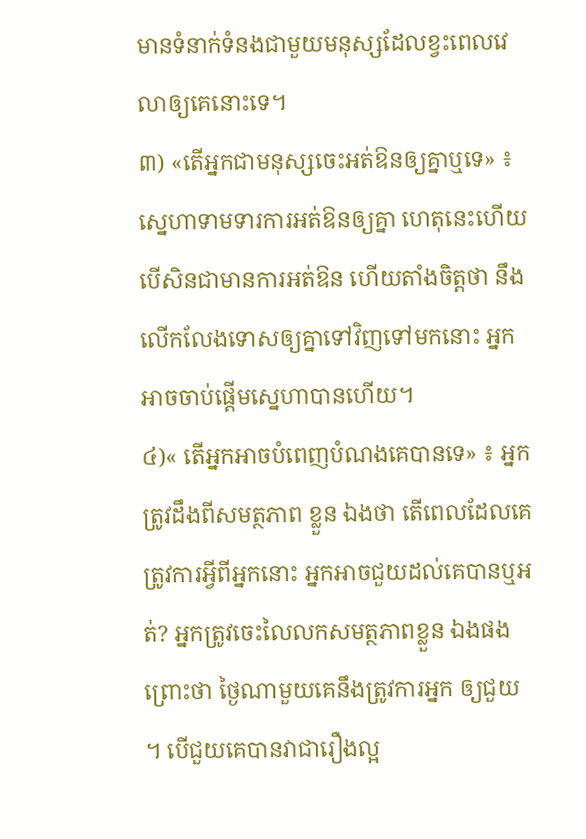មានទំនាក់ទំនងជាមួយមនុស្សដែលខ្វះពេលវេលាឲ្យគេនោះទេ។
៣) «តើអ្នកជាមនុស្សចេះអត់ឱនឲ្យគ្នាឬទេ» ៖ ស្នេហាទាមទារការអត់ឱនឲ្យគ្នា ហេតុនេះហើយ បើសិនជាមានការអត់ឱន ហើយតាំងចិត្តថា នឹងលើកលែងទោសឲ្យគ្នាទៅវិញទៅមកនោះ អ្នកអាចចាប់ផ្ដើមស្នេហាបានហើយ។
៤)« តើអ្នកអាចបំពេញបំណងគេបានទេ» ៖ អ្នកត្រូវដឹងពីសមត្ថភាព ខ្លួន ឯងថា តើពេលដែលគេត្រូវការអ្វីពីអ្នកនោះ អ្នកអាចជួយដល់គេបានឬអត់? អ្នកត្រូវចេះលៃលកសមត្ថភាពខ្លួន ឯងផងព្រោះថា ថ្ងៃណាមួយគេនឹងត្រូវការអ្នក ឲ្យជួយ ។ បើជួយគេបានវាជារឿងល្អ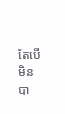តែបើមិនបា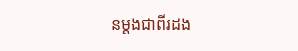នម្ដងជាពីរដង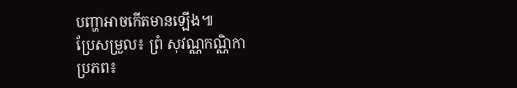បញ្ហាអាចកើតមានឡើង៕
ប្រែសម្រួល៖ ព្រំ សុវណ្ណកណ្ណិកា
ប្រភព៖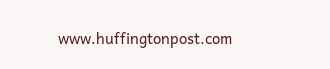www.huffingtonpost.com